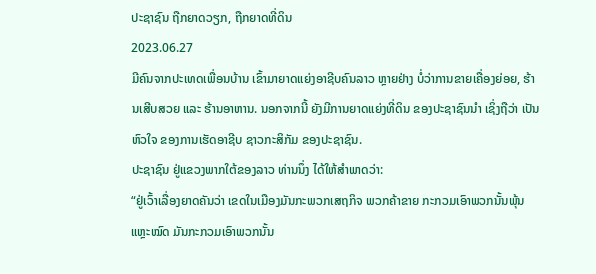ປະຊາຊົນ ຖືກຍາດວຽກ, ຖືກຍາດທີ່ດິນ
2023.06.27
ມີຄົນຈາກປະເທດເພື່ອນບ້ານ ເຂົ້າມາຍາດແຍ່ງອາຊີບຄົນລາວ ຫຼາຍຢ່າງ ບໍ່ວ່າການຂາຍເຄື່ອງຍ່ອຍ, ຮ້ານເສີບສວຍ ແລະ ຮ້ານອາຫານ. ນອກຈາກນີ້ ຍັງມີການຍາດແຍ່ງທີ່ດິນ ຂອງປະຊາຊົນນໍາ ເຊິ່ງຖືວ່າ ເປັນຫົວໃຈ ຂອງການເຮັດອາຊີບ ຊາວກະສິກັມ ຂອງປະຊາຊົນ.
ປະຊາຊົນ ຢູ່ແຂວງພາກໃຕ້ຂອງລາວ ທ່ານນຶ່ງ ໄດ້ໃຫ້ສໍາພາດວ່າ:
“ຢູ່ເວົ້າເລື່ອງຍາດຄັນວ່າ ເຂດໃນເມືອງມັນກະພວກເສຖກິຈ ພວກຄ້າຂາຍ ກະກວມເອົາພວກນັ້ນພຸ້ນແຫຼະໝົດ ມັນກະກວມເອົາພວກນັ້ນ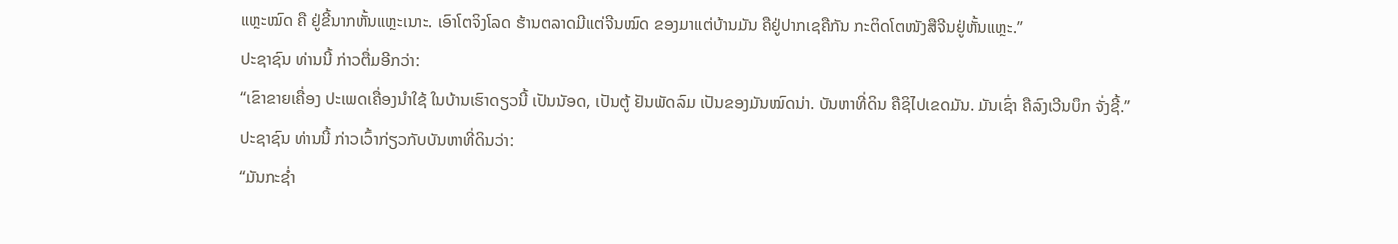ແຫຼະໝົດ ຄື ຢູ່ຂີ້ນາກຫັ້ນແຫຼະເນາະ. ເອົາໂຕຈິງໂລດ ຮ້ານຕລາດມີແຕ່ຈີນໝົດ ຂອງມາແຕ່ບ້ານມັນ ຄືຢູ່ປາກເຊຄືກັນ ກະຕິດໂຕໜັງສືຈີນຢູ່ຫັ້ນແຫຼະ.”
ປະຊາຊົນ ທ່ານນີ້ ກ່າວຕື່ມອີກວ່າ:
“ເຂົາຂາຍເຄື່ອງ ປະເພດເຄື່ອງນໍາໃຊ້ ໃນບ້ານເຮົາດຽວນີ້ ເປັນນັອດ, ເປັນຕູ້ ຢັນພັດລົມ ເປັນຂອງມັນໝົດນ່າ. ບັນຫາທີ່ດິນ ຄືຊິໄປເຂດມັນ. ມັນເຊົ່າ ຄືລົງເວີນບຶກ ຈັ່ງຊີ້.”
ປະຊາຊົນ ທ່ານນີ້ ກ່າວເວົ້າກ່ຽວກັບບັນຫາທີ່ດິນວ່າ:
“ມັນກະຊໍ່າ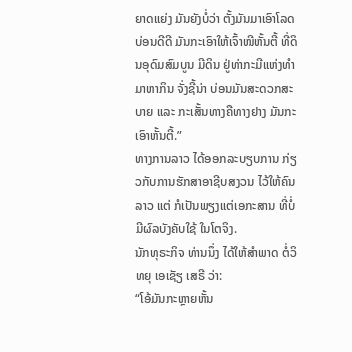ຍາດແຍ່ງ ມັນຍັງບໍ່ວ່າ ຕັ້ງມັນມາເອົາໂລດ ບ່ອນດີດີ ມັນກະເອົາໃຫ້ເຈົ້າໜີຫັ້ນຕີ້ ທີ່ດິນອຸດົມສົມບູນ ມີດິນ ຢູ່ທ່າກະມີແຫ່ງທໍາມາຫາກິນ ຈັ່ງຊີ້ນ່າ ບ່ອນມັນສະດວກສະບາຍ ແລະ ກະເສັ້ນທາງຄືທາງຢາງ ມັນກະເອົາຫັ້ນຕີ້.”
ທາງການລາວ ໄດ້ອອກລະບຽບການ ກ່ຽວກັບການຮັກສາອາຊີບສງວນ ໄວ້ໃຫ້ຄົນລາວ ແຕ່ ກໍເປັນພຽງແຕ່ເອກະສານ ທີ່ບໍ່ມີຜົລບັງຄັບໃຊ້ ໃນໂຕຈິງ.
ນັກທຸຣະກິຈ ທ່ານນຶ່ງ ໄດ້ໃຫ້ສໍາພາດ ຕໍ່ວິທຍຸ ເອເຊັຽ ເສຣີ ວ່າ:
“ໂອ້ມັນກະຫຼາຍຫັ້ນ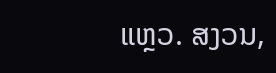ແຫຼວ. ສງວນ,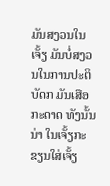ມັນສງວນໃນເຈັ້ຽ ມັນບໍ່ສງວນໃນການປະຕິບັດກ ມັນເສືອກະດາດ ທັງນັ້ນນ່າ ໃນເຈັ້ຽກະຂຽນໃສ່ເຈັ້ຽ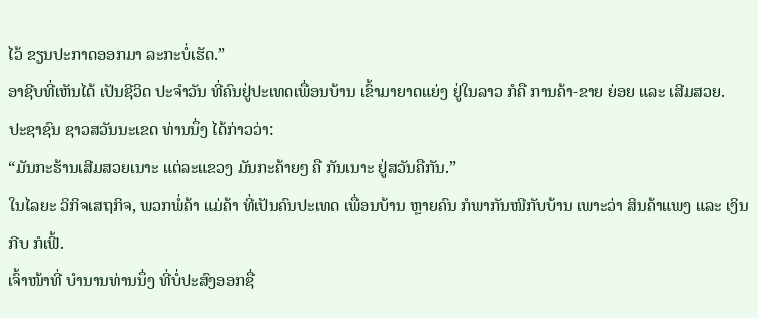ໄວ້ ຂຽນປະກາດອອກມາ ລະກະບໍ່ເຮັດ.”
ອາຊີບທີ່ເຫັນໄດ້ ເປັນຊີວິດ ປະຈໍາວັນ ທີ່ຄົນຢູ່ປະເທດເພື່ອນບ້ານ ເຂົ້າມາຍາດແຍ່ງ ຢູ່ໃນລາວ ກໍຄື ການຄ້າ-ຂາຍ ຍ່ອຍ ແລະ ເສີມສວຍ.
ປະຊາຊົນ ຊາວສວັນນະເຂດ ທ່ານນຶ່ງ ໄດ້ກ່າວວ່າ:
“ມັນກະຮ້ານເສີມສວຍເນາະ ແຕ່ລະແຂວງ ມັນກະຄ້າຍໆ ຄື ກັນເນາະ ຢູ່ສວັນຄືກັນ.”
ໃນໄລຍະ ວິກິຈເສຖກິຈ, ພວກພໍ່ຄ້າ ແມ່ຄ້າ ທີ່ເປັນຄົນປະເທດ ເພື່ອນບ້ານ ຫຼາຍຄົນ ກໍພາກັນໜີກັບບ້ານ ເພາະວ່າ ສິນຄ້າແພງ ແລະ ເງິນກີບ ກໍເຟີ້.
ເຈົ້າໜ້າທີ່ ບໍານານທ່ານນຶ່ງ ທີ່ບໍ່ປະສົງອອກຊື່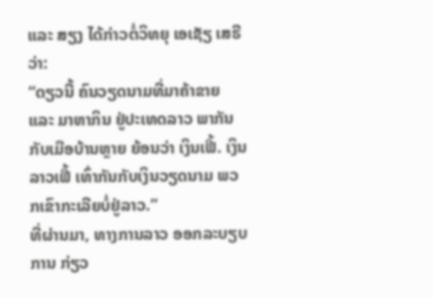ແລະ ສຽງ ໄດ້ກ່າວຕໍ່ວິທຍຸ ເອເຊັຽ ເສຣີ ວ່າ:
“ດຽວນີ້ ຄົນວຽດນາມທີ່ມາຄ້າຂາຍ ແລະ ມາຫາກິນ ຢູ່ປະເທດລາວ ພາກັນກັບເມືອບ້ານຫຼາຍ ຍ້ອນວ່າ ເງິນເຟີ້. ເງິນລາວເຟີ້ ເທົ່າກັນກັບເງິນວຽດນາມ ພວກເຂົາກະເລີຍບໍ່ຢູ່ລາວ.”
ທີ່ຜ່ານມາ, ທາງການລາວ ອອກລະບຽບການ ກ່ຽວ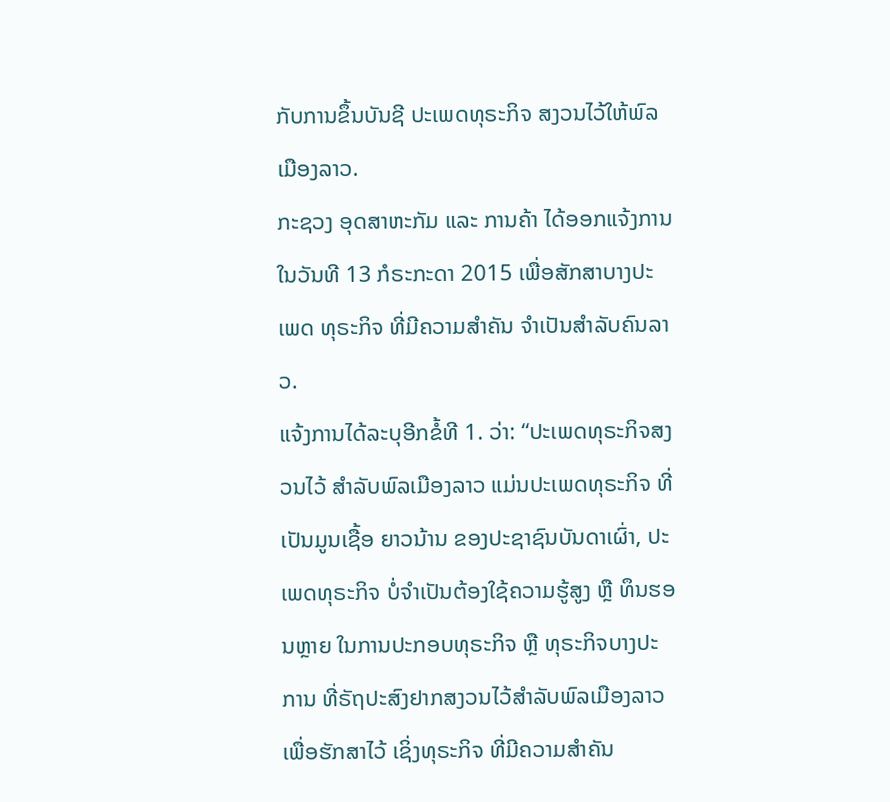ກັບການຂຶ້ນບັນຊີ ປະເພດທຸຣະກິຈ ສງວນໄວ້ໃຫ້ພົລເມືອງລາວ.
ກະຊວງ ອຸດສາຫະກັມ ແລະ ການຄ້າ ໄດ້ອອກແຈ້ງການ ໃນວັນທີ 13 ກໍຣະກະດາ 2015 ເພື່ອສັກສາບາງປະເພດ ທຸຣະກິຈ ທີ່ມີຄວາມສໍາຄັນ ຈໍາເປັນສໍາລັບຄົນລາວ.
ແຈ້ງການໄດ້ລະບຸອີກຂໍ້ທີ 1. ວ່າ: “ປະເພດທຸຣະກິຈສງວນໄວ້ ສໍາລັບພົລເມືອງລາວ ແມ່ນປະເພດທຸຣະກິຈ ທີ່ເປັນມູນເຊື້ອ ຍາວນ້ານ ຂອງປະຊາຊົນບັນດາເຜົ່າ, ປະເພດທຸຣະກິຈ ບໍ່ຈໍາເປັນຕ້ອງໃຊ້ຄວາມຮູ້ສູງ ຫຼື ທຶນຮອນຫຼາຍ ໃນການປະກອບທຸຣະກິຈ ຫຼື ທຸຣະກິຈບາງປະການ ທີ່ຣັຖປະສົງຢາກສງວນໄວ້ສໍາລັບພົລເມືອງລາວ ເພື່ອຮັກສາໄວ້ ເຊິ່ງທຸຣະກິຈ ທີ່ມີຄວາມສໍາຄັນ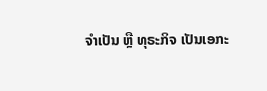ຈໍາເປັນ ຫຼື ທຸຣະກິຈ ເປັນເອກະ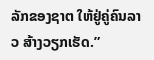ລັກຂອງຊາຕ ໃຫ້ຢູ່ຄູ່ຄົນລາວ ສ້າງວຽກເຮັດ.”